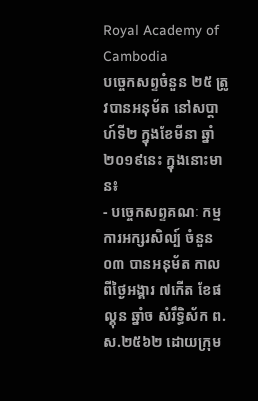Royal Academy of Cambodia
បច្ចេកសព្ទចំនួន ២៥ ត្រូវបានអនុម័ត នៅសប្តាហ៍ទី២ ក្នុងខែមីនា ឆ្នាំ២០១៩នេះ ក្នុងនោះមាន៖
- បច្ចេកសព្ទគណៈ កម្មការអក្សរសិល្ប៍ ចំនួន០៣ បានអនុម័ត កាលពីថ្ងៃអង្គារ ៧កើត ខែផល្គុន ឆ្នាំច សំរឹទ្ធិស័ក ព.ស.២៥៦២ ដោយក្រុម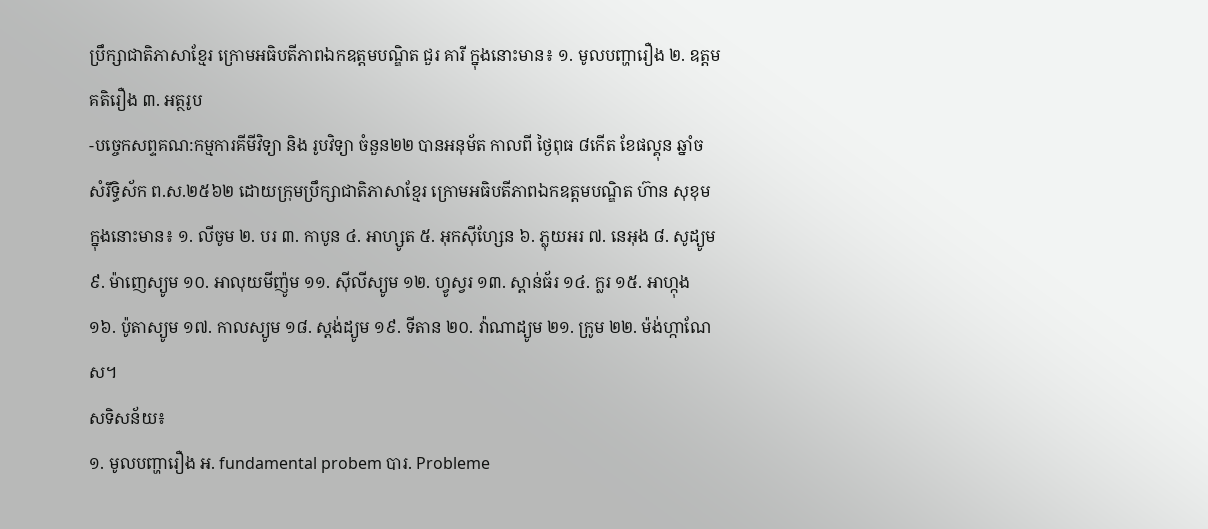ប្រឹក្សាជាតិភាសាខ្មែរ ក្រោមអធិបតីភាពឯកឧត្តមបណ្ឌិត ជួរ គារី ក្នុងនោះមាន៖ ១. មូលបញ្ហារឿង ២. ឧត្តមគតិរឿង ៣. អត្ថរូប
-បច្ចេកសព្ទគណ:កម្មការគីមីវិទ្យា និង រូបវិទ្យា ចំនួន២២ បានអនុម័ត កាលពី ថ្ងៃពុធ ៨កើត ខែផល្គុន ឆ្នាំច សំរឹទ្ធិស័ក ព.ស.២៥៦២ ដោយក្រុមប្រឹក្សាជាតិភាសាខ្មែរ ក្រោមអធិបតីភាពឯកឧត្តមបណ្ឌិត ហ៊ាន សុខុម ក្នុងនោះមាន៖ ១. លីចូម ២. បរ ៣. កាបូន ៤. អាហ្សូត ៥. អុកស៊ីហ្សែន ៦. ភ្លុយអរ ៧. នេអុង ៨. សូដ្យូម ៩. ម៉ាញេស្យូម ១០. អាលុយមីញ៉ូម ១១. ស៊ីលីស្យូម ១២. ហ្វូស្វរ ១៣. ស្ពាន់ធ័រ ១៤. ក្លរ ១៥. អាហ្កុង ១៦. ប៉ូតាស្យូម ១៧. កាលស្យូម ១៨. ស្តង់ដ្យូម ១៩. ទីតាន ២០. វ៉ាណាដ្យូម ២១. ក្រូម ២២. ម៉ង់ហ្កាណែស។
សទិសន័យ៖
១. មូលបញ្ហារឿង អ. fundamental probem បារ. Probleme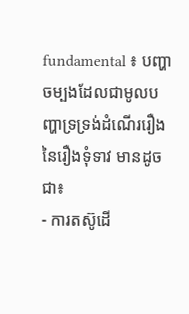fundamental ៖ បញ្ហាចម្បងដែលជាមូលបញ្ហាទ្រទ្រង់ដំណើររឿងនៃរឿងទុំទាវ មានដូចជា៖
- ការតស៊ូដើ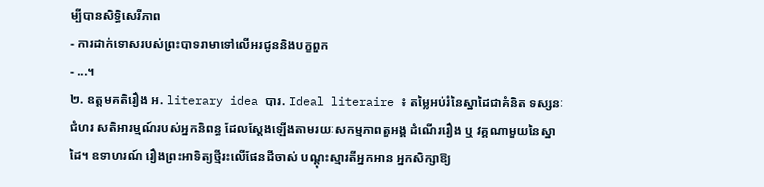ម្បីបានសិទ្ធិសេរីភាព
- ការដាក់ទោសរបស់ព្រះបាទរាមាទៅលើអរជូននិងបក្ខពួក
- ...។
២. ឧត្តមគតិរឿង អ. literary idea បារ. Ideal literaire ៖ តម្លៃអប់រំនៃស្នាដៃជាគំនិត ទស្សនៈ ជំហរ សតិអារម្មណ៍របស់អ្នកនិពន្ធ ដែលស្តែងឡើងតាមរយៈសកម្មភាពតួអង្គ ដំណើររឿង ឬ វគ្គណាមួយនៃស្នាដៃ។ ឧទាហរណ៍ រឿងព្រះអាទិត្យថ្មីរះលើផែនដីចាស់ បណ្តុះស្មារតីអ្នកអាន អ្នកសិក្សាឱ្យ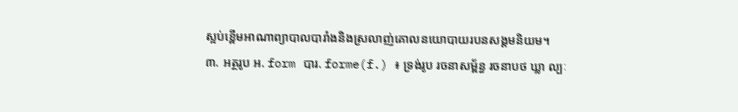ស្អប់ខ្ពើមអាណាព្យាបាលបារាំងនិងស្រលាញ់គោលនយោបាយរបនសង្គមនិយម។
៣. អត្ថរូប អ. form បារ. forme(f.) ៖ ទ្រង់រូប រចនាសម្ព័ន្ធ រចនាបថ ឃ្លា ល្បៈ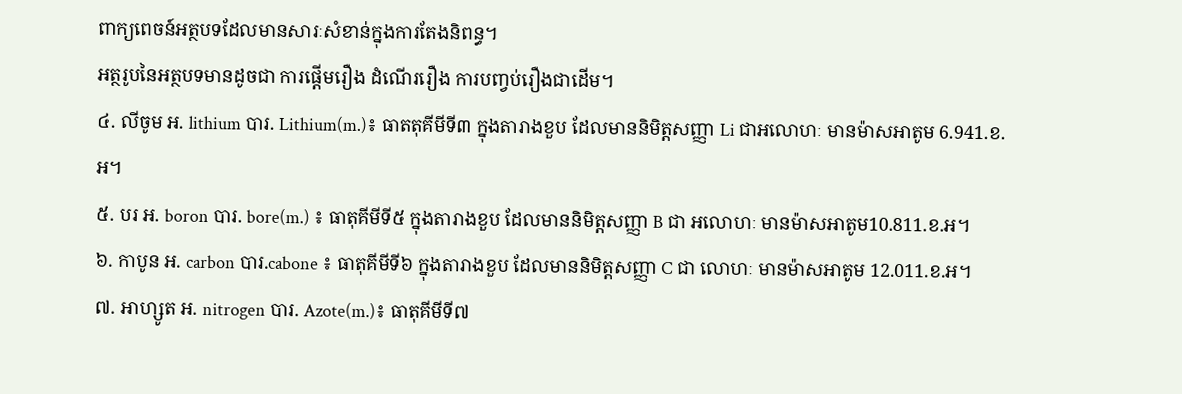ពាក្យពេចន៍អត្ថបទដែលមានសារៈសំខាន់ក្នុងការតែងនិពន្ធ។
អត្ថរូបនៃអត្ថបទមានដូចជា ការផ្តើមរឿង ដំណើររឿង ការបញ្វប់រឿងជាដើម។
៤. លីចូម អ. lithium បារ. Lithium(m.)៖ ធាតតុគីមីទី៣ ក្នុងតារាងខួប ដែលមាននិមិត្តសញ្ញា Li ជាអលោហៈ មានម៉ាសអាតូម 6.941.ខ.អ។
៥. បរ អ. boron បារ. bore(m.) ៖ ធាតុគីមីទី៥ ក្នុងតារាងខួប ដែលមាននិមិត្តសញ្ញា B ជា អលោហៈ មានម៉ាសអាតូម10.811.ខ.អ។
៦. កាបូន អ. carbon បារ.cabone ៖ ធាតុគីមីទី៦ ក្នុងតារាងខួប ដែលមាននិមិត្តសញ្ញា C ជា លោហៈ មានម៉ាសអាតូម 12.011.ខ.អ។
៧. អាហ្សូត អ. nitrogen បារ. Azote(m.)៖ ធាតុគីមីទី៧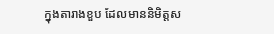ក្នុងតារាងខួប ដែលមាននិមិត្តស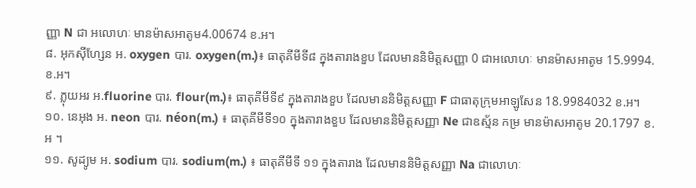ញ្ញា N ជា អលោហៈ មានម៉ាសអាតូម4.00674 ខ.អ។
៨. អុកស៊ីហ្សែន អ. oxygen បារ. oxygen(m.)៖ ធាតុគីមីទី៨ ក្នុងតារាងខួប ដែលមាននិមិត្តសញ្ញា 0 ជាអលោហៈ មានម៉ាសអាតូម 15.9994.ខ.អ។
៩. ភ្លុយអរ អ.fluorine បារ. flour(m.)៖ ធាតុគីមីទី៩ ក្នុងតារាងខួប ដែលមាននិមិត្តសញ្ញា F ជាធាតុក្រុមអាឡូសែន 18.9984032 ខ.អ។
១០. នេអុង អ. neon បារ. néon(m.) ៖ ធាតុគីមីទី១០ ក្នុងតារាងខួប ដែលមាននិមិត្តសញ្ញា Ne ជាឧស្ម័ន កម្រ មានម៉ាសអាតូម 20.1797 ខ.អ ។
១១. សូដ្យូម អ. sodium បារ. sodium(m.) ៖ ធាតុគីមីទី ១១ ក្នុងតារាង ដែលមាននិមិត្តសញ្ញា Na ជាលោហៈ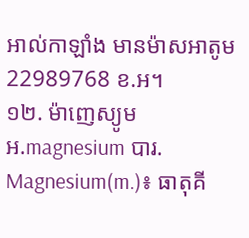អាល់កាឡាំង មានម៉ាសអាតូម 22989768 ខ.អ។
១២. ម៉ាញេស្យូម អ.magnesium បារ. Magnesium(m.)៖ ធាតុគី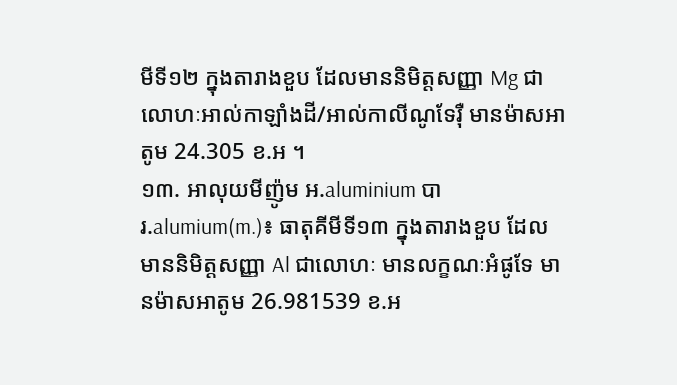មីទី១២ ក្នុងតារាងខួប ដែលមាននិមិត្តសញ្ញា Mg ជាលោហៈអាល់កាឡាំងដី/អាល់កាលីណូទែរ៉ឺ មានម៉ាសអាតូម 24.305 ខ.អ ។
១៣. អាលុយមីញ៉ូម អ.aluminium បារ.alumium(m.)៖ ធាតុគីមីទី១៣ ក្នុងតារាងខួប ដែលមាននិមិត្តសញ្ញា Al ជាលោហៈ មានលក្ខណៈអំផូទែ មានម៉ាសអាតូម 26.981539 ខ.អ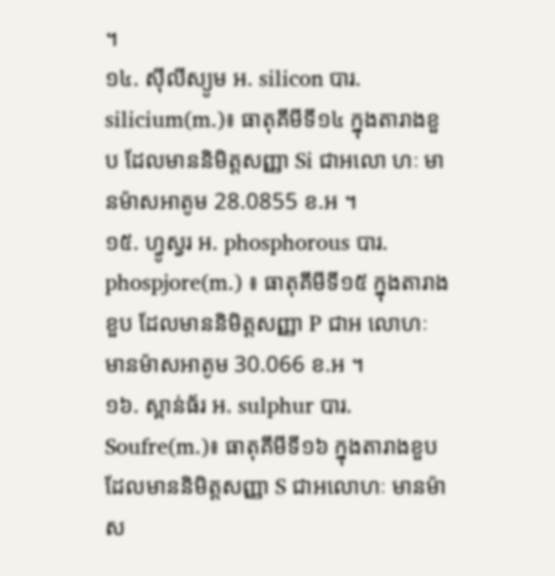។
១៤. ស៊ីលីស្យូម អ. silicon បារ. silicium(m.)៖ ធាតុគីមីទី១៤ ក្នុងតារាងខួប ដែលមាននិមិត្តសញ្ញា Si ជាអលោ ហៈ មានម៉ាសអាតូម 28.0855 ខ.អ ។
១៥. ហ្វូស្វរ អ. phosphorous បារ. phospjore(m.) ៖ ធាតុគីមីទី១៥ ក្នុងតារាងខួប ដែលមាននិមិត្តសញ្ញា P ជាអ លោហៈ មានម៉ាសអាតូម 30.066 ខ.អ ។
១៦. ស្ពាន់ធ័រ អ. sulphur បារ. Soufre(m.)៖ ធាតុគីមីទី១៦ ក្នុងតារាងខួប ដែលមាននិមិត្តសញ្ញា S ជាអលោហៈ មានម៉ាស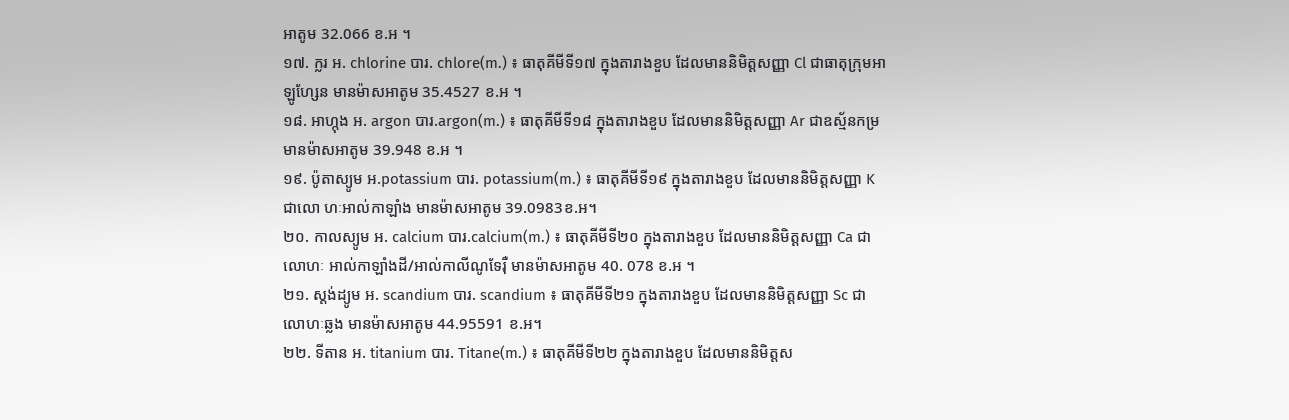អាតូម 32.066 ខ.អ ។
១៧. ក្លរ អ. chlorine បារ. chlore(m.) ៖ ធាតុគីមីទី១៧ ក្នុងតារាងខួប ដែលមាននិមិត្តសញ្ញា Cl ជាធាតុក្រុមអាឡូហ្សែន មានម៉ាសអាតូម 35.4527 ខ.អ ។
១៨. អាហ្កុង អ. argon បារ.argon(m.) ៖ ធាតុគីមីទី១៨ ក្នុងតារាងខួប ដែលមាននិមិត្តសញ្ញា Ar ជាឧស្ម័នកម្រ មានម៉ាសអាតូម 39.948 ខ.អ ។
១៩. ប៉ូតាស្យូម អ.potassium បារ. potassium(m.) ៖ ធាតុគីមីទី១៩ ក្នុងតារាងខួប ដែលមាននិមិត្តសញ្ញា K ជាលោ ហៈអាល់កាឡាំង មានម៉ាសអាតូម 39.0983ខ.អ។
២០. កាលស្យូម អ. calcium បារ.calcium(m.) ៖ ធាតុគីមីទី២០ ក្នុងតារាងខួប ដែលមាននិមិត្តសញ្ញា Ca ជាលោហៈ អាល់កាឡាំងដី/អាល់កាលីណូទែរ៉ឺ មានម៉ាសអាតូម 40. 078 ខ.អ ។
២១. ស្តង់ដ្យូម អ. scandium បារ. scandium ៖ ធាតុគីមីទី២១ ក្នុងតារាងខួប ដែលមាននិមិត្តសញ្ញា Sc ជាលោហៈឆ្លង មានម៉ាសអាតូម 44.95591 ខ.អ។
២២. ទីតាន អ. titanium បារ. Titane(m.) ៖ ធាតុគីមីទី២២ ក្នុងតារាងខួប ដែលមាននិមិត្តស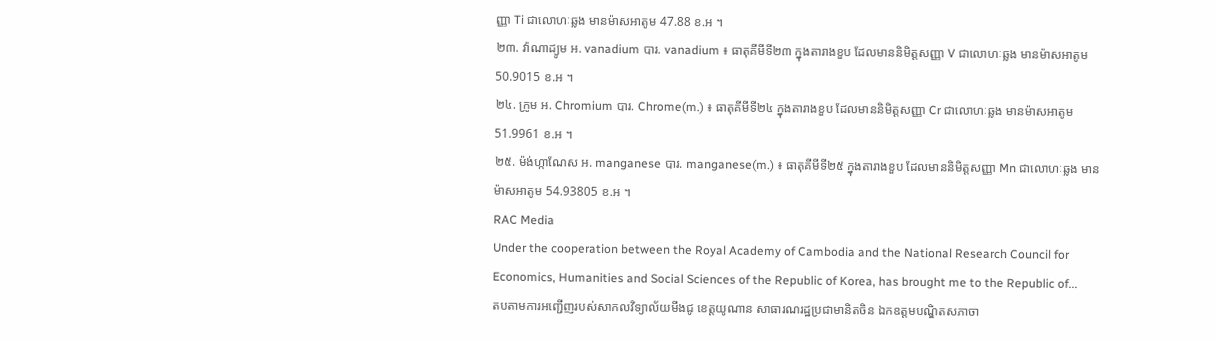ញ្ញា Ti ជាលោហៈឆ្លង មានម៉ាសអាតូម 47.88 ខ.អ ។
២៣. វ៉ាណាដ្យូម អ. vanadium បារ. vanadium ៖ ធាតុគីមីទី២៣ ក្នុងតារាងខួប ដែលមាននិមិត្តសញ្ញា V ជាលោហៈឆ្លង មានម៉ាសអាតូម 50.9015 ខ.អ ។
២៤. ក្រូម អ. Chromium បារ. Chrome(m.) ៖ ធាតុគីមីទី២៤ ក្នុងតារាងខួប ដែលមាននិមិត្តសញ្ញា Cr ជាលោហៈឆ្លង មានម៉ាសអាតូម 51.9961 ខ.អ ។
២៥. ម៉ង់ហ្កាណែស អ. manganese បារ. manganese(m.) ៖ ធាតុគីមីទី២៥ ក្នុងតារាងខួប ដែលមាននិមិត្តសញ្ញា Mn ជាលោហៈឆ្លង មានម៉ាសអាតូម 54.93805 ខ.អ ។
RAC Media
Under the cooperation between the Royal Academy of Cambodia and the National Research Council for Economics, Humanities and Social Sciences of the Republic of Korea, has brought me to the Republic of...
តបតាមការអញ្ជើញរបស់សាកលវិទ្យាល័យមីងជូ ខេត្តយូណាន សាធារណរដ្ឋប្រជាមានិតចិន ឯកឧត្តមបណ្ឌិតសភាចា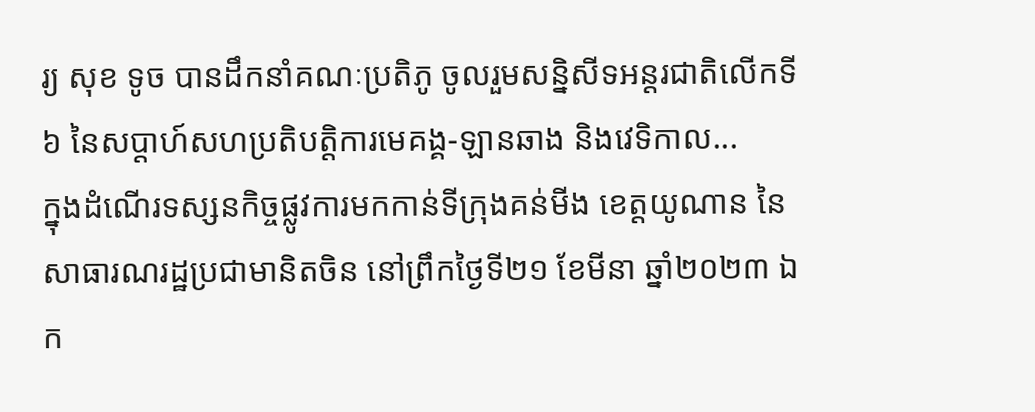រ្យ សុខ ទូច បានដឹកនាំគណៈប្រតិភូ ចូលរួមសន្និសីទអន្តរជាតិលើកទី៦ នៃសប្តាហ៍សហប្រតិបត្តិការមេគង្គ-ឡានឆាង និងវេទិកាល...
ក្នុងដំណើរទស្សនកិច្ចផ្លូវការមកកាន់ទីក្រុងគន់មីង ខេត្តយូណាន នៃសាធារណរដ្ឋប្រជាមានិតចិន នៅព្រឹកថ្ងៃទី២១ ខែមីនា ឆ្នាំ២០២៣ ឯក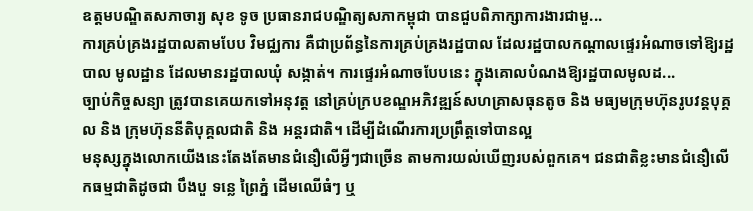ឧត្តមបណ្ឌិតសភាចារ្យ សុខ ទូច ប្រធានរាជបណ្ឌិត្យសភាកម្ពុជា បានជួបពិភាក្សាការងារជាមួ...
ការគ្រប់គ្រងរដ្ឋបាលតាមបែប វិមជ្ឈការ គឺជាប្រព័ន្ធនៃការគ្រប់គ្រងរដ្ឋបាល ដែលរដ្ឋបាលកណ្តាលផ្ទេរអំណាចទៅឱ្យរដ្ឋបាល មូលដ្ឋាន ដែលមានរដ្ឋបាលឃុំ សង្កាត់។ ការផ្ទេរអំណាចបែបនេះ ក្នុងគោលបំណងឱ្យរដ្ឋបាលមូលដ...
ច្បាប់កិច្ចសន្យា ត្រូវបានគេយកទៅអនុវត្ត នៅគ្រប់ក្របខណ្ឌអភិវឌ្ឍន៍សហគ្រាសធុនតូច និង មធ្យមក្រុមហ៊ុនរូបវន្តបុគ្គល និង ក្រុមហ៊ុននីតិបុគ្គលជាតិ និង អន្តរជាតិ។ ដើម្បីដំណើរការប្រព្រឹត្តទៅបានល្អ
មនុស្សក្នុងលោកយើងនេះតែងតែមានជំនឿលើអ្វីៗជាច្រើន តាមការយល់ឃើញរបស់ពួកគេ។ ជនជាតិខ្លះមានជំនឿលើកធម្មជាតិដូចជា បឹងបួ ទន្លេ ព្រៃភ្នំ ដើមឈើធំៗ ឬ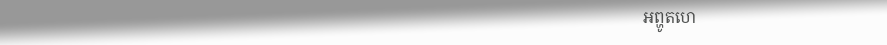អព្ហូតហេ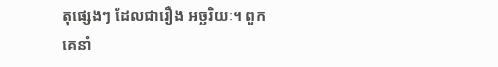តុផ្សេងៗ ដែលជារឿង អច្ឆរិយៈ។ ពួកគេនាំ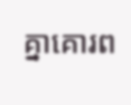គ្នាគោរព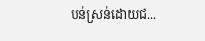បន់ស្រន់ដោយជ...